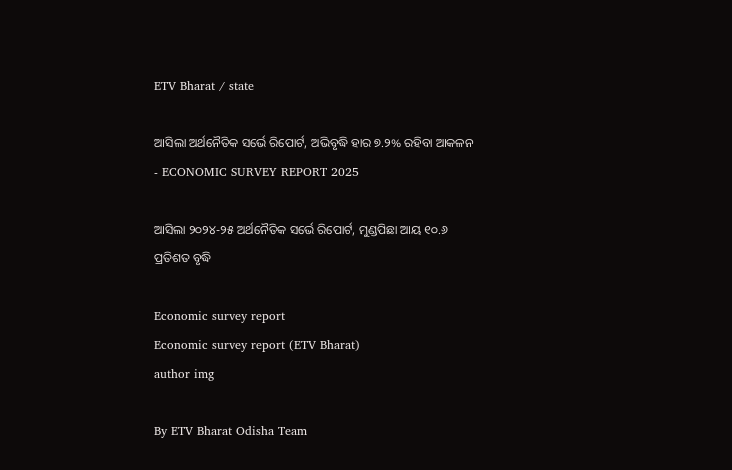ETV Bharat / state

ଆସିଲା ଅର୍ଥନୈତିକ ସର୍ଭେ ରିପୋର୍ଟ, ଅଭିବୃଦ୍ଧି ହାର ୭.୨% ରହିବା ଆକଳନ - ECONOMIC SURVEY REPORT 2025

ଆସିଲା ୨୦୨୪-୨୫ ଅର୍ଥନୈତିକ ସର୍ଭେ ରିପୋର୍ଟ, ମୁଣ୍ଡପିଛା ଆୟ ୧୦.୬ ପ୍ରତିଶତ ବୃଦ୍ଧି

Economic survey report
Economic survey report (ETV Bharat)
author img

By ETV Bharat Odisha Team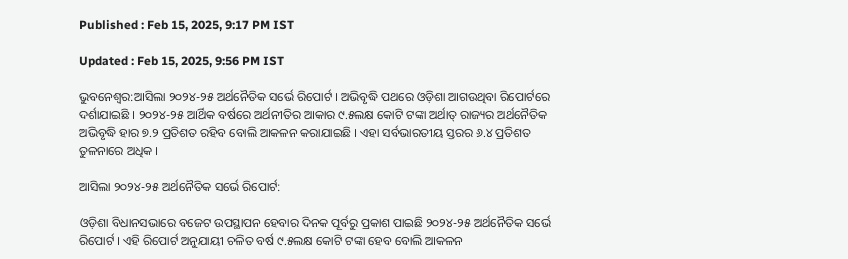Published : Feb 15, 2025, 9:17 PM IST

Updated : Feb 15, 2025, 9:56 PM IST

ଭୁବନେଶ୍ୱର:ଆସିଲା ୨୦୨୪-୨୫ ଅର୍ଥନୈତିକ ସର୍ଭେ ରିପୋର୍ଟ । ଅଭିବୃଦ୍ଧି ପଥରେ ଓଡ଼ିଶା ଆଗଉଥିବା ରିପୋର୍ଟରେ ଦର୍ଶାଯାଇଛି । ୨୦୨୪-୨୫ ଆର୍ଥିକ ବର୍ଷରେ ଅର୍ଥନୀତିର ଆକାର ୯.୫ଲକ୍ଷ କୋଟି ଟଙ୍କା ଅର୍ଥାତ୍ ରାଜ୍ୟର ଅର୍ଥନୈତିକ ଅଭିବୃଦ୍ଧି ହାର ୭.୨ ପ୍ରତିଶତ ରହିବ ବୋଲି ଆକଳନ କରାଯାଇଛି । ଏହା ସର୍ବଭାରତୀୟ ସ୍ତରର ୬.୪ ପ୍ରତିଶତ ତୁଳନାରେ ଅଧିକ ।

ଆସିଲା ୨୦୨୪-୨୫ ଅର୍ଥନୈତିକ ସର୍ଭେ ରିପୋର୍ଟ:

ଓଡ଼ିଶା ବିଧାନସଭାରେ ବଜେଟ ଉପସ୍ଥାପନ ହେବାର ଦିନକ ପୂର୍ବରୁ ପ୍ରକାଶ ପାଇଛି ୨୦୨୪-୨୫ ଅର୍ଥନୈତିକ ସର୍ଭେ ରିପୋର୍ଟ । ଏହି ରିପୋର୍ଟ ଅନୁଯାୟୀ ଚଳିତ ବର୍ଷ ୯.୫ଲକ୍ଷ କୋଟି ଟଙ୍କା ହେବ ବୋଲି ଆକଳନ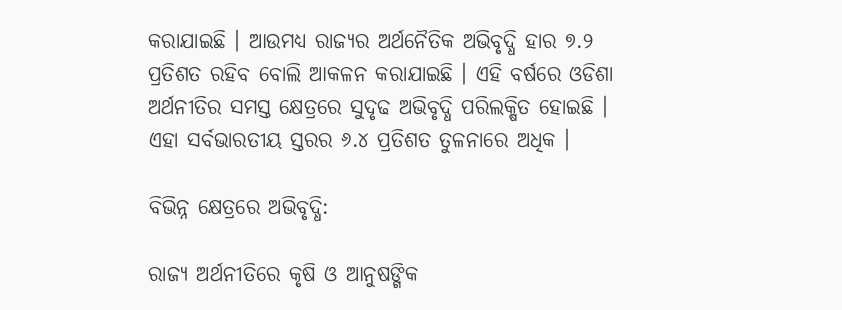କରାଯାଇଛି । ଆଉମଧ୍ୟ ରାଜ୍ୟର ଅର୍ଥନୈତିକ ଅଭିବୃଦ୍ଧି ହାର ୭.୨ ପ୍ରତିଶତ ରହିବ ବୋଲି ଆକଳନ କରାଯାଇଛି । ଏହି ବର୍ଷରେ ଓଡିଶା ଅର୍ଥନୀତିର ସମସ୍ତ କ୍ଷେତ୍ରରେ ସୁଦୃଢ ଅଭିବୃଦ୍ଧି ପରିଲକ୍ଷିତ ହୋଇଛି । ଏହା ସର୍ବଭାରତୀୟ ସ୍ତରର ୬.୪ ପ୍ରତିଶତ ତୁଳନାରେ ଅଧିକ ।

ବିଭିନ୍ନ କ୍ଷେତ୍ରରେ ଅଭିବୃଦ୍ଧି:

ରାଜ୍ୟ ଅର୍ଥନୀତିରେ କୃଷି ଓ ଆନୁଷଙ୍ଗିକ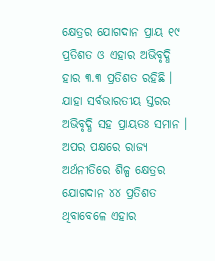କ୍ଷେତ୍ରର ଯୋଗଦାନ ପ୍ରାୟ ୧୯ ପ୍ରତିଶତ ଓ ଏହାର ଅଭିବୃଦ୍ଧି ହାର ୩.୩ ପ୍ରତିଶତ ରହିଛି । ଯାହା ସର୍ବଭାରତୀୟ ସ୍ତରର ଅଭିବୃଦ୍ଧି ସହ ପ୍ରାୟତଃ ସମାନ । ଅପର ପକ୍ଷରେ ରାଜ୍ୟ ଅର୍ଥନୀତିରେ ଶିଳ୍ପ କ୍ଷେତ୍ରର ଯୋଗଦାନ ୪୪ ପ୍ରତିଶତ ଥିବାବେଳେ ଏହାର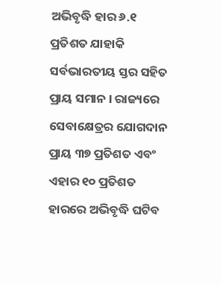ଅଭିବୃଦ୍ଧି ହାର ୬.୧ ପ୍ରତିଶତ ଯାହାକି ସର୍ବଭାରତୀୟ ସ୍ତର ସହିତ ପ୍ରାୟ ସମାନ । ରାଜ୍ୟରେ ସେବାକ୍ଷେତ୍ରର ଯୋଗଦାନ ପ୍ରାୟ ୩୭ ପ୍ରତିଶତ ଏବଂ ଏହାର ୧୦ ପ୍ରତିଶତ ହାରରେ ଅଭିବୃଦ୍ଧି ଘଟିବ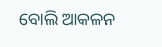ବୋଲି ଆକଳନ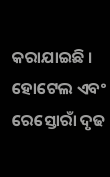କରାଯାଇଛି । ହୋଟେଲ ଏବଂ ରେସ୍ତୋରାଁ ଦୃଢ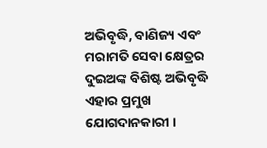ଅଭିବୃଦ୍ଧି, ବାଣିଜ୍ୟ ଏବଂ ମରାମତି ସେବା କ୍ଷେତ୍ରର ଦୁଇଅଙ୍କ ବିଶିଷ୍ଟ ଅଭିବୃଦ୍ଧି ଏହାର ପ୍ରମୁଖ ଯୋଗଦାନକାରୀ ।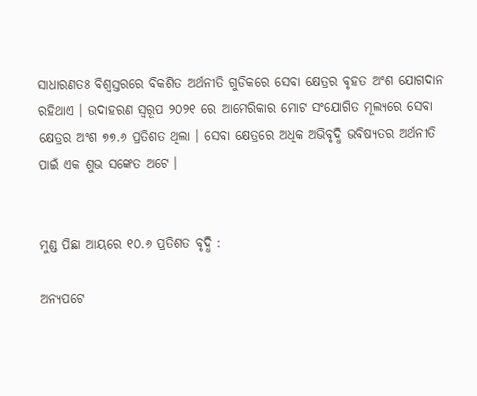ସାଧାରଣତଃ ବିଶ୍ଵସ୍ତରରେ ବିକଶିତ ଅର୍ଥନୀତି ଗୁଡିକରେ ସେବା କ୍ଷେତ୍ରର ବୃହତ ଅଂଶ ଯୋଗଦାନ ରହିଥାଏ । ଉଦାହରଣ ସ୍ୱରୂପ ୨୦୨୧ ରେ ଆମେରିକାର ମୋଟ ସଂଯୋଗିତ ମୂଲ୍ୟରେ ସେବା କ୍ଷେତ୍ରର ଅଂଶ ୭୭.୬ ପ୍ରତିଶତ ଥିଲା । ସେବା କ୍ଷେତ୍ରରେ ଅଧିକ ଅଭିବୃଦ୍ଧି ଭବିଷ୍ୟତର ଅର୍ଥନୀତି ପାଇଁ ଏକ ଶୁଭ ସଙ୍କେତ ଅଟେ ।


ମୁଣ୍ଡ ପିଛା ଆୟରେ ୧୦.୬ ପ୍ରତିଶତ ବୃଦ୍ଧି :

ଅନ୍ୟପଟେ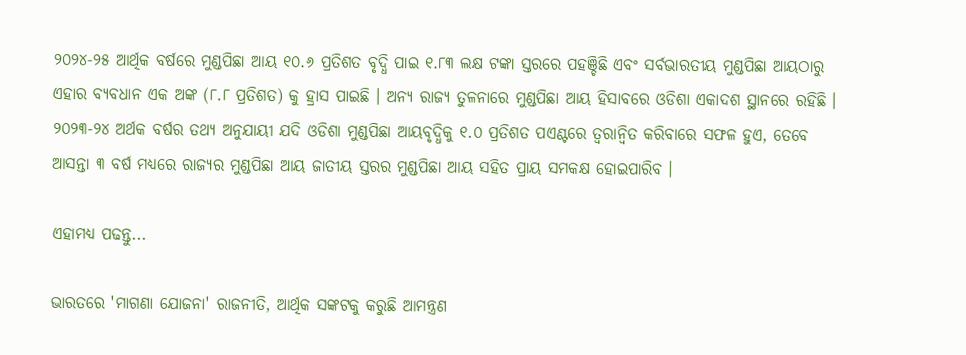୨୦୨୪-୨୫ ଆର୍ଥିକ ବର୍ଷରେ ମୁଣ୍ଡପିଛା ଆୟ ୧୦.୬ ପ୍ରତିଶତ ବୃଦ୍ଧି ପାଇ ୧.୮୩ ଲକ୍ଷ ଟଙ୍କା ସ୍ତରରେ ପହଞ୍ଚିଛି ଏବଂ ସର୍ବଭାରତୀୟ ମୁଣ୍ଡପିଛା ଆୟଠାରୁ ଏହାର ବ୍ୟବଧାନ ଏକ ଅଙ୍କ (୮.୮ ପ୍ରତିଶତ) କୁ ହ୍ରାସ ପାଇଛି । ଅନ୍ୟ ରାଜ୍ୟ ତୁଳନାରେ ମୁଣ୍ଡପିଛା ଆୟ ହିସାବରେ ଓଡିଶା ଏକାଦଶ ସ୍ଥାନରେ ରହିଛି । ୨୦୨୩-୨୪ ଅର୍ଥକ ବର୍ଷର ତଥ୍ୟ ଅନୁଯାୟୀ ଯଦି ଓଡିଶା ମୁଣ୍ଡପିଛା ଆୟବୃଦ୍ଧିକୁ ୧.୦ ପ୍ରତିଶତ ପଏଣ୍ଟରେ ତ୍ବରାନ୍ବିତ କରିବାରେ ସଫଳ ହୁଏ, ତେବେ ଆସନ୍ତା ୩ ବର୍ଷ ମଧ୍ୟରେ ରାଜ୍ୟର ମୁଣ୍ଡପିଛା ଆୟ ଜାତୀୟ ସ୍ତରର ମୁଣ୍ଡପିଛା ଆୟ ସହିତ ପ୍ରାୟ ସମକକ୍ଷ ହୋଇପାରିବ ।

ଏହାମଧ୍ୟ ପଢନ୍ତୁ...

ଭାରତରେ 'ମାଗଣା ଯୋଜନା' ରାଜନୀତି, ଆର୍ଥିକ ସଙ୍କଟକୁ କରୁଛି ଆମନ୍ତ୍ରଣ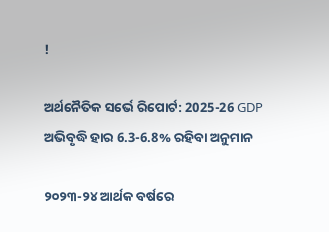!

ଅର୍ଥନୈତିକ ସର୍ଭେ ରିପୋର୍ଟ: 2025-26 GDP ଅଭିବୃଦ୍ଧି ହାର 6.3-6.8% ରହିବା ଅନୁମାନ

୨୦୨୩-୨୪ ଆର୍ଥକ ବର୍ଷରେ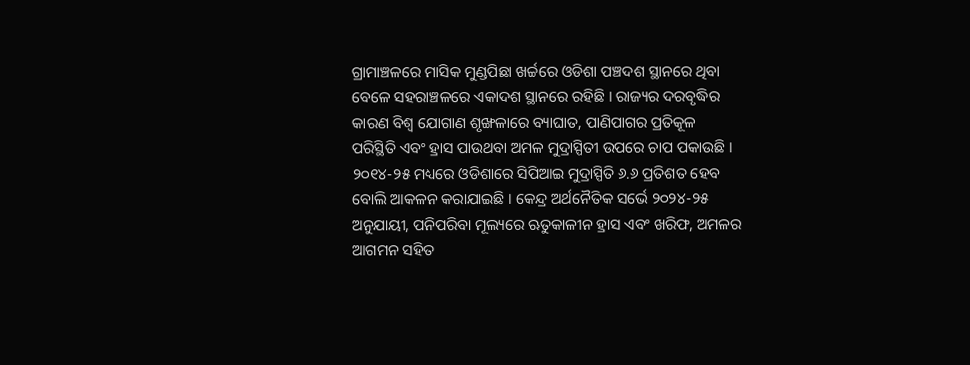ଗ୍ରାମାଞ୍ଚଳରେ ମାସିକ ମୁଣ୍ଡପିଛା ଖର୍ଚ୍ଚରେ ଓଡିଶା ପଞ୍ଚଦଶ ସ୍ଥାନରେ ଥିବା ବେଳେ ସହରାଞ୍ଚଳରେ ଏକାଦଶ ସ୍ଥାନରେ ରହିଛି । ରାଜ୍ୟର ଦରବୃଦ୍ଧିର କାରଣ ବିଶ୍ବ ଯୋଗାଣ ଶୃଙ୍ଖଳାରେ ବ୍ୟାଘାତ, ପାଣିପାଗର ପ୍ରତିକୂଳ ପରିସ୍ଥିତି ଏବଂ ହ୍ରାସ ପାଉଥବା ଅମଳ ମୁଦ୍ରାସ୍ପିତୀ ଉପରେ ଚାପ ପକାଉଛି । ୨୦୧୪-୨୫ ମଧ୍ୟରେ ଓଡିଶାରେ ସିପିଆଇ ମୁଦ୍ରାସ୍ପିତି ୬.୬ ପ୍ରତିଶତ ହେବ ବୋଲି ଆକଳନ କରାଯାଇଛି । କେନ୍ଦ୍ର ଅର୍ଥନୈତିକ ସର୍ଭେ ୨୦୨୪-୨୫ ଅନୁଯାୟୀ, ପନିପରିବା ମୂଲ୍ୟରେ ଋତୁକାଳୀନ ହ୍ରାସ ଏବଂ ଖରିଫ, ଅମଳର ଆଗମନ ସହିତ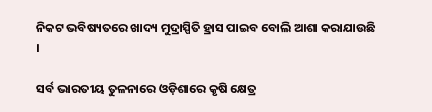ନିକଟ ଭବିଷ୍ୟତରେ ଖାଦ୍ୟ ମୁଦ୍ରାସ୍ପିତି ହ୍ରାସ ପାଇବ ବୋଲି ଆଶା କରାଯାଉଛି ।

ସର୍ବ ଭାରତୀୟ ତୁଳନାରେ ଓଡ଼ିଶାରେ କୃଷି କ୍ଷେତ୍ର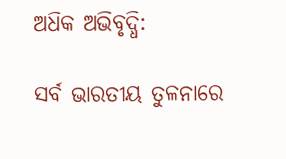ଅଧ‌ିକ ଅଭିବୃଦ୍ଧି:

ସର୍ବ ଭାରତୀୟ ତୁଳନାରେ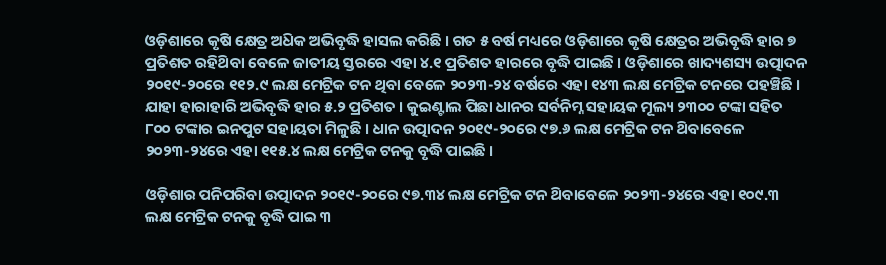ଓଡ଼ିଶାରେ କୃଷି କ୍ଷେତ୍ର ଅଧ‌ିକ ଅଭିବୃଦ୍ଧି ହାସଲ କରିଛି । ଗତ ୫ ବର୍ଷ ମଧ୍ୟରେ ଓଡ଼ିଶାରେ କୃଷି କ୍ଷେତ୍ରର ଅଭିବୃଦ୍ଧି ହାର ୭ ପ୍ରତିଶତ ରହିଥ‌ିବା ବେଳେ ଜାତୀୟ ସ୍ତରରେ ଏହା ୪.୧ ପ୍ରତିଶତ ହାରରେ ବୃଦ୍ଧି ପାଇଛି । ଓଡ଼ିଶାରେ ଖାଦ୍ୟଶସ୍ୟ ଉତ୍ପାଦନ ୨୦୧୯-୨୦ରେ ୧୧୨.୯ ଲକ୍ଷ ମେଟ୍ରିକ ଟନ ଥିବା ବେଳେ ୨୦୨୩-୨୪ ବର୍ଷରେ ଏହା ୧୪୩ ଲକ୍ଷ ମେଟ୍ରିକ ଟନରେ ପହଞ୍ଚିଛି । ଯାହା ହାରାହାରି ଅଭିବୃଦ୍ଧି ହାର ୫.୨ ପ୍ରତିଶତ । କୁଇଣ୍ଟାଲ ପିଛା ଧାନର ସର୍ବନିମ୍ନ ସହାୟକ ମୂଲ୍ୟ ୨୩୦୦ ଟଙ୍କା ସହିତ ୮୦୦ ଟଙ୍କାର ଇନପୁଟ ସହାୟତା ମିଳୁଛି । ଧାନ ଉତ୍ପାଦନ ୨୦୧୯-୨୦ରେ ୯୭.୬ ଲକ୍ଷ ମେଟ୍ରିକ ଟନ ଥ‌ିବାବେଳେ ୨୦୨୩-୨୪ରେ ଏହା ୧୧୫.୪ ଲକ୍ଷ ମେଟ୍ରିକ ଟନକୁ ବୃଦ୍ଧି ପାଇଛି ।

ଓଡ଼ିଶାର ପନିପରିବା ଉତ୍ପାଦନ ୨୦୧୯-୨୦ରେ ୯୭.୩୪ ଲକ୍ଷ ମେଟ୍ରିକ ଟନ ଥ‌ିବାବେଳେ ୨୦୨୩-୨୪ରେ ଏହା ୧୦୯.୩ ଲକ୍ଷ ମେଟ୍ରିକ ଟନକୁ ବୃଦ୍ଧି ପାଇ ୩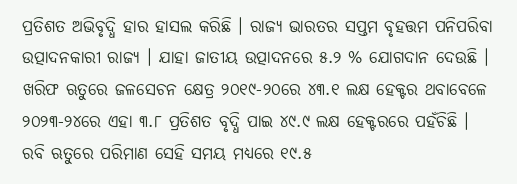ପ୍ରତିଶତ ଅଭିବୃଦ୍ଧି ହାର ହାସଲ କରିଛି । ରାଜ୍ୟ ଭାରତର ସପ୍ତମ ବୃହତ୍ତମ ପନିପରିବା ଉତ୍ପାଦନକାରୀ ରାଜ୍ୟ । ଯାହା ଜାତୀୟ ଉତ୍ପାଦନରେ ୫.୨ % ଯୋଗଦାନ ଦେଉଛି । ଖରିଫ ଋତୁରେ ଜଳସେଚନ କ୍ଷେତ୍ର ୨୦୧୯-୨୦ରେ ୪୩.୧ ଲକ୍ଷ ହେକ୍ଟର ଥବାବେଳେ ୨୦୨୩-୨୪ରେ ଏହା ୩.୮ ପ୍ରତିଶତ ବୃଦ୍ଧି ପାଇ ୪୯.୯ ଲକ୍ଷ ହେକ୍ଟରରେ ପହଁଚିଛି । ରବି ଋତୁରେ ପରିମାଣ ସେହି ସମୟ ମଧ୍ୟରେ ୧୯.୫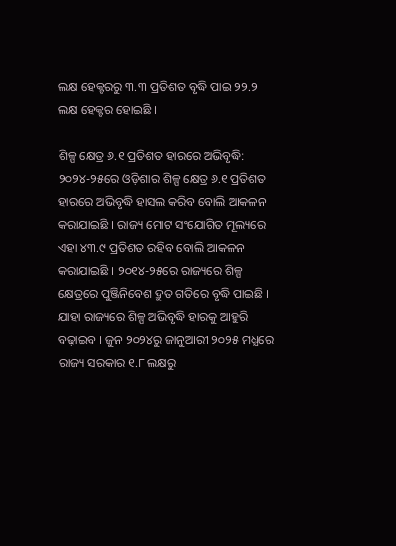ଲକ୍ଷ ହେକ୍ଟରରୁ ୩.୩ ପ୍ରତିଶତ ବୃଦ୍ଧି ପାଇ ୨୨.୨ ଲକ୍ଷ ହେକ୍ଟର ହୋଇଛି ।

ଶିଳ୍ପ କ୍ଷେତ୍ର ୬.୧ ପ୍ରତିଶତ ହାରରେ ଅଭିବୃଦ୍ଧି:
୨୦୨୪-୨୫ରେ ଓଡ଼ିଶାର ଶିଳ୍ପ କ୍ଷେତ୍ର ୬.୧ ପ୍ରତିଶତ ହାରରେ ଅଭିବୃଦ୍ଧି ହାସଲ କରିବ ବୋଲି ଆକଳନ କରାଯାଇଛି । ରାଜ୍ୟ ମୋଟ ସଂଯୋଗିତ ମୂଲ୍ୟରେ ଏହା ୪୩.୯ ପ୍ରତିଶତ ରହିବ ବୋଲି ଆକଳନ କରାଯାଇଛି । ୨୦୧୪-୨୫ରେ ରାଜ୍ୟରେ ଶିଳ୍ପ କ୍ଷେତ୍ରରେ ପୁଞ୍ଜିନିବେଶ ଦ୍ରୁତ ଗତିରେ ବୃଦ୍ଧି ପାଇଛି । ଯାହା ରାଜ୍ୟରେ ଶିଳ୍ପ ଅଭିବୃଦ୍ଧି ହାରକୁ ଆହୁରି ବଢ଼ାଇବ । ଜୁନ ୨୦୨୪ରୁ ଜାନୁଆରୀ ୨୦୨୫ ମଧ୍ଯରେ ରାଜ୍ୟ ସରକାର ୧.୮ ଲକ୍ଷରୁ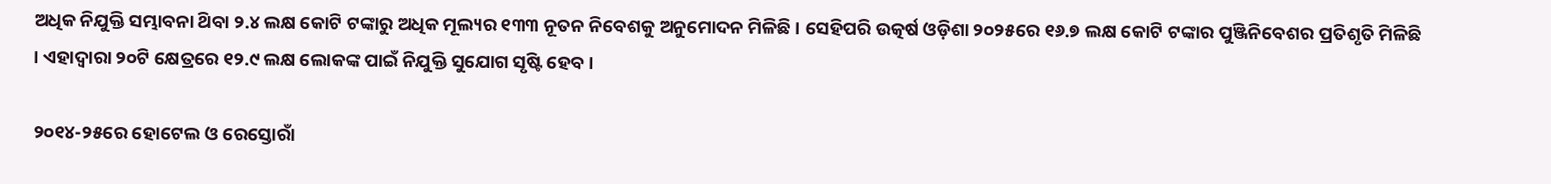ଅଧିକ ନିଯୁକ୍ତି ସମ୍ଭାବନା ଥ‌ିବା ୨.୪ ଲକ୍ଷ କୋଟି ଟଙ୍କାରୁ ଅଧିକ ମୂଲ୍ୟର ୧୩୩ ନୂତନ ନିବେଶକୁ ଅନୁମୋଦନ ମିଳିଛି । ସେହିପରି ଉତ୍କର୍ଷ ଓଡ଼ିଶା ୨୦୨୫ରେ ୧୬.୭ ଲକ୍ଷ କୋଟି ଟଙ୍କାର ପୁଞ୍ଜିନିବେଶର ପ୍ରତିଶୃତି ମିଳିଛି । ଏହାଦ୍ବାରା ୨୦ଟି କ୍ଷେତ୍ରରେ ୧୨.୯ ଲକ୍ଷ ଲୋକଙ୍କ ପାଇଁ ନିଯୁକ୍ତି ସୁଯୋଗ ସୃଷ୍ଟି ହେବ ।

୨୦୧୪-୨୫ରେ ହୋଟେଲ ଓ ରେସ୍ତୋରାଁ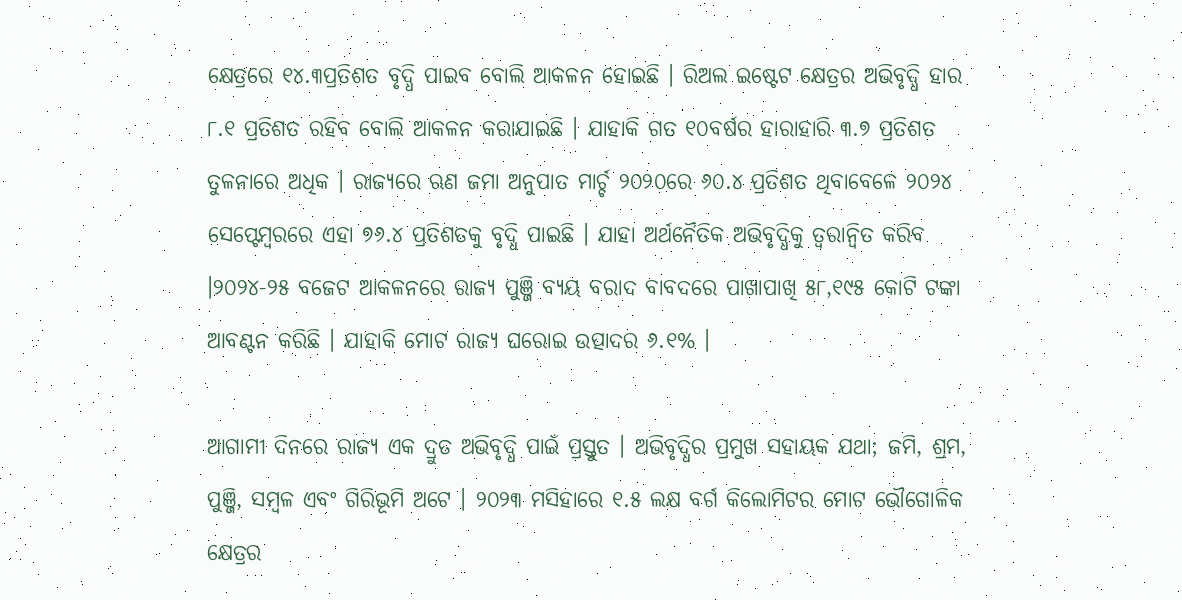କ୍ଷେତ୍ରରେ ୧୪.୩ପ୍ରତିଶତ ବୃଦ୍ଧି ପାଇବ ବୋଲି ଆକଳନ ହୋଇଛି । ରିଅଲ ଇଷ୍ଟେଟ କ୍ଷେତ୍ରର ଅଭିବୃଦ୍ଧି ହାର ୮.୧ ପ୍ରତିଶତ ରହିବ ବୋଲି ଆକଳନ କରାଯାଇଛି । ଯାହାକି ଗତ ୧୦ବର୍ଷର ହାରାହାରି ୩.୭ ପ୍ରତିଶତ ତୁଳନାରେ ଅଧିକ । ରାଜ୍ୟରେ ଋଣ ଜମା ଅନୁପାତ ମାର୍ଚ୍ଚ ୨୦୨୦ରେ ୬୦.୪ ପ୍ରତିଶତ ଥିବାବେଳେ ୨୦୨୪ ସେପ୍ଟେମ୍ବରରେ ଏହା ୭୬.୪ ପ୍ରତିଶତକୁ ବୃଦ୍ଧି ପାଇଛି । ଯାହା ଅର୍ଥନୈତିକ ଅଭିବୃଦ୍ଧିକୁ ତ୍ବରାନ୍ବିତ କରିବ ।୨୦୨୪-୨୫ ବଜେଟ ଆକଳନରେ ରାଜ୍ୟ ପୁଞ୍ଜି ବ୍ୟୟ ବରାଦ ବାବଦରେ ପାଖାପାଖି ୫୮,୧୯୫ କୋଟି ଟଙ୍କା ଆବଣ୍ଟନ କରିଛି । ଯାହାକି ମୋଟ ରାଜ୍ୟ ଘରୋଇ ଉତ୍ପାଦର ୬.୧% ।

ଆଗାମୀ ଦିନରେ ରାଜ୍ୟ ଏକ ଦ୍ରୁତ ଅଭିବୃଦ୍ଧି ପାଇଁ ପ୍ରସ୍ତୁତ । ଅଭିବୃଦ୍ଧିର ପ୍ରମୁଖ ସହାୟକ ଯଥା; ଜମି, ଶ୍ରମ, ପୁଞ୍ଜି, ସମ୍ବଳ ଏବଂ ଗିରିଭୂମି ଅଟେ । ୨୦୨୩ ମସିହାରେ ୧.୫ ଲକ୍ଷ ବର୍ଗ କିଲୋମିଟର ମୋଟ ଭୌଗୋଳିକ କ୍ଷେତ୍ରର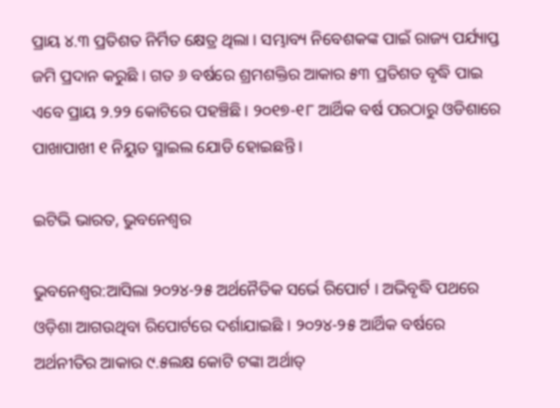ପ୍ରାୟ ୪.୩ ପ୍ରତିଶତ ନିର୍ମିତ କ୍ଷେତ୍ର ଥିଲା । ସମ୍ଭାବ୍ୟ ନିବେଶକଙ୍କ ପାଇଁ ରାଜ୍ୟ ପର୍ଯ୍ୟାପ୍ତ ଜମି ପ୍ରଦାନ କରୁଛି । ଗତ ୬ ବର୍ଷରେ ଶ୍ରମଶକ୍ତିର ଆକାର ୫୩ ପ୍ରତିଶତ ବୃଦ୍ଧି ପାଇ ଏବେ ପ୍ରାୟ ୨.୨୨ କୋଟିରେ ପହଞ୍ଚିଛି । ୨୦୧୭-୧୮ ଆର୍ଥିକ ବର୍ଷ ପରଠାରୁ ଓଡିଶାରେ ପାଖାପାଖୀ ୧ ନିୟୁତ ସ୍ମାଇଲ ଯୋଡି ହୋଇଛନ୍ତି ।

ଇଟିଭି ଭାରତ, ଭୁବନେଶ୍ୱର

ଭୁବନେଶ୍ୱର:ଆସିଲା ୨୦୨୪-୨୫ ଅର୍ଥନୈତିକ ସର୍ଭେ ରିପୋର୍ଟ । ଅଭିବୃଦ୍ଧି ପଥରେ ଓଡ଼ିଶା ଆଗଉଥିବା ରିପୋର୍ଟରେ ଦର୍ଶାଯାଇଛି । ୨୦୨୪-୨୫ ଆର୍ଥିକ ବର୍ଷରେ ଅର୍ଥନୀତିର ଆକାର ୯.୫ଲକ୍ଷ କୋଟି ଟଙ୍କା ଅର୍ଥାତ୍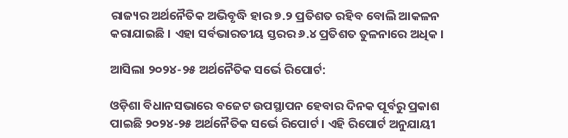ରାଜ୍ୟର ଅର୍ଥନୈତିକ ଅଭିବୃଦ୍ଧି ହାର ୭.୨ ପ୍ରତିଶତ ରହିବ ବୋଲି ଆକଳନ କରାଯାଇଛି । ଏହା ସର୍ବଭାରତୀୟ ସ୍ତରର ୬.୪ ପ୍ରତିଶତ ତୁଳନାରେ ଅଧିକ ।

ଆସିଲା ୨୦୨୪-୨୫ ଅର୍ଥନୈତିକ ସର୍ଭେ ରିପୋର୍ଟ:

ଓଡ଼ିଶା ବିଧାନସଭାରେ ବଜେଟ ଉପସ୍ଥାପନ ହେବାର ଦିନକ ପୂର୍ବରୁ ପ୍ରକାଶ ପାଇଛି ୨୦୨୪-୨୫ ଅର୍ଥନୈତିକ ସର୍ଭେ ରିପୋର୍ଟ । ଏହି ରିପୋର୍ଟ ଅନୁଯାୟୀ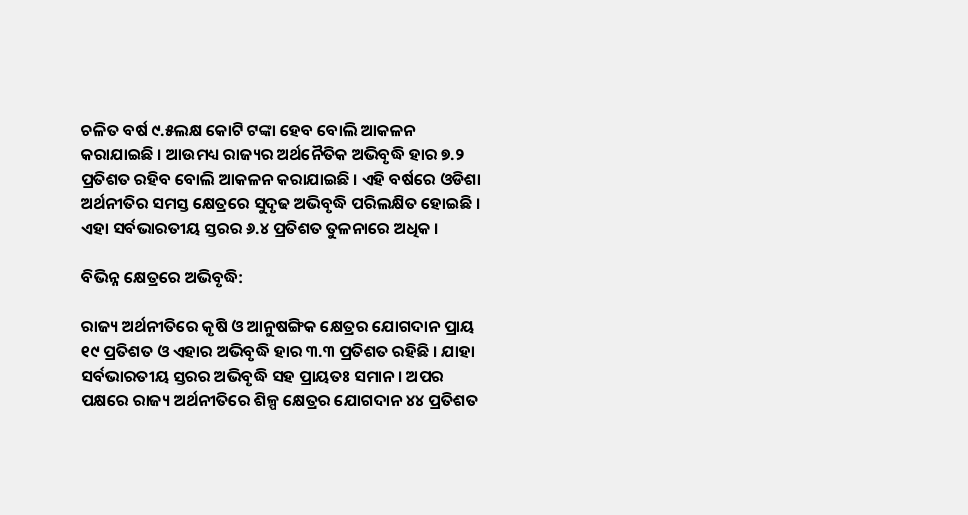ଚଳିତ ବର୍ଷ ୯.୫ଲକ୍ଷ କୋଟି ଟଙ୍କା ହେବ ବୋଲି ଆକଳନ କରାଯାଇଛି । ଆଉମଧ୍ୟ ରାଜ୍ୟର ଅର୍ଥନୈତିକ ଅଭିବୃଦ୍ଧି ହାର ୭.୨ ପ୍ରତିଶତ ରହିବ ବୋଲି ଆକଳନ କରାଯାଇଛି । ଏହି ବର୍ଷରେ ଓଡିଶା ଅର୍ଥନୀତିର ସମସ୍ତ କ୍ଷେତ୍ରରେ ସୁଦୃଢ ଅଭିବୃଦ୍ଧି ପରିଲକ୍ଷିତ ହୋଇଛି । ଏହା ସର୍ବଭାରତୀୟ ସ୍ତରର ୬.୪ ପ୍ରତିଶତ ତୁଳନାରେ ଅଧିକ ।

ବିଭିନ୍ନ କ୍ଷେତ୍ରରେ ଅଭିବୃଦ୍ଧି:

ରାଜ୍ୟ ଅର୍ଥନୀତିରେ କୃଷି ଓ ଆନୁଷଙ୍ଗିକ କ୍ଷେତ୍ରର ଯୋଗଦାନ ପ୍ରାୟ ୧୯ ପ୍ରତିଶତ ଓ ଏହାର ଅଭିବୃଦ୍ଧି ହାର ୩.୩ ପ୍ରତିଶତ ରହିଛି । ଯାହା ସର୍ବଭାରତୀୟ ସ୍ତରର ଅଭିବୃଦ୍ଧି ସହ ପ୍ରାୟତଃ ସମାନ । ଅପର ପକ୍ଷରେ ରାଜ୍ୟ ଅର୍ଥନୀତିରେ ଶିଳ୍ପ କ୍ଷେତ୍ରର ଯୋଗଦାନ ୪୪ ପ୍ରତିଶତ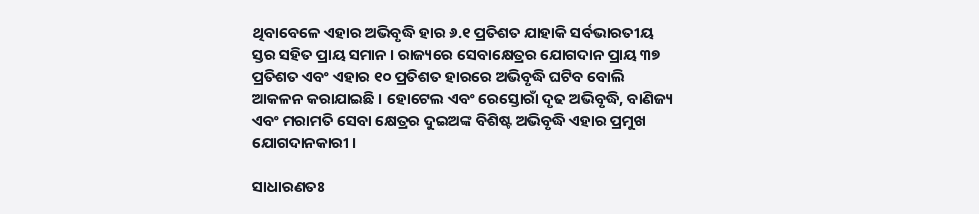ଥିବାବେଳେ ଏହାର ଅଭିବୃଦ୍ଧି ହାର ୬.୧ ପ୍ରତିଶତ ଯାହାକି ସର୍ବଭାରତୀୟ ସ୍ତର ସହିତ ପ୍ରାୟ ସମାନ । ରାଜ୍ୟରେ ସେବାକ୍ଷେତ୍ରର ଯୋଗଦାନ ପ୍ରାୟ ୩୭ ପ୍ରତିଶତ ଏବଂ ଏହାର ୧୦ ପ୍ରତିଶତ ହାରରେ ଅଭିବୃଦ୍ଧି ଘଟିବ ବୋଲି ଆକଳନ କରାଯାଇଛି । ହୋଟେଲ ଏବଂ ରେସ୍ତୋରାଁ ଦୃଢ ଅଭିବୃଦ୍ଧି, ବାଣିଜ୍ୟ ଏବଂ ମରାମତି ସେବା କ୍ଷେତ୍ରର ଦୁଇଅଙ୍କ ବିଶିଷ୍ଟ ଅଭିବୃଦ୍ଧି ଏହାର ପ୍ରମୁଖ ଯୋଗଦାନକାରୀ ।

ସାଧାରଣତଃ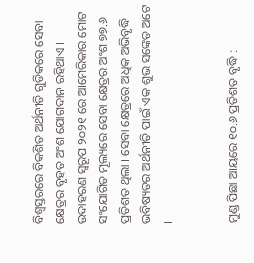ବିଶ୍ଵସ୍ତରରେ ବିକଶିତ ଅର୍ଥନୀତି ଗୁଡିକରେ ସେବା କ୍ଷେତ୍ରର ବୃହତ ଅଂଶ ଯୋଗଦାନ ରହିଥାଏ । ଉଦାହରଣ ସ୍ୱରୂପ ୨୦୨୧ ରେ ଆମେରିକାର ମୋଟ ସଂଯୋଗିତ ମୂଲ୍ୟରେ ସେବା କ୍ଷେତ୍ରର ଅଂଶ ୭୭.୬ ପ୍ରତିଶତ ଥିଲା । ସେବା କ୍ଷେତ୍ରରେ ଅଧିକ ଅଭିବୃଦ୍ଧି ଭବିଷ୍ୟତର ଅର୍ଥନୀତି ପାଇଁ ଏକ ଶୁଭ ସଙ୍କେତ ଅଟେ ।


ମୁଣ୍ଡ ପିଛା ଆୟରେ ୧୦.୬ ପ୍ରତିଶତ ବୃଦ୍ଧି :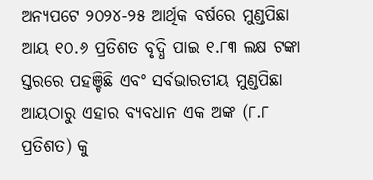ଅନ୍ୟପଟେ ୨୦୨୪-୨୫ ଆର୍ଥିକ ବର୍ଷରେ ମୁଣ୍ଡପିଛା ଆୟ ୧୦.୬ ପ୍ରତିଶତ ବୃଦ୍ଧି ପାଇ ୧.୮୩ ଲକ୍ଷ ଟଙ୍କା ସ୍ତରରେ ପହଞ୍ଚିଛି ଏବଂ ସର୍ବଭାରତୀୟ ମୁଣ୍ଡପିଛା ଆୟଠାରୁ ଏହାର ବ୍ୟବଧାନ ଏକ ଅଙ୍କ (୮.୮ ପ୍ରତିଶତ) କୁ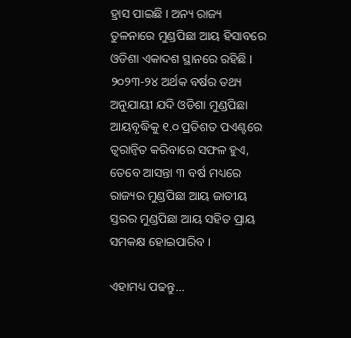ହ୍ରାସ ପାଇଛି । ଅନ୍ୟ ରାଜ୍ୟ ତୁଳନାରେ ମୁଣ୍ଡପିଛା ଆୟ ହିସାବରେ ଓଡିଶା ଏକାଦଶ ସ୍ଥାନରେ ରହିଛି । ୨୦୨୩-୨୪ ଅର୍ଥକ ବର୍ଷର ତଥ୍ୟ ଅନୁଯାୟୀ ଯଦି ଓଡିଶା ମୁଣ୍ଡପିଛା ଆୟବୃଦ୍ଧିକୁ ୧.୦ ପ୍ରତିଶତ ପଏଣ୍ଟରେ ତ୍ବରାନ୍ବିତ କରିବାରେ ସଫଳ ହୁଏ, ତେବେ ଆସନ୍ତା ୩ ବର୍ଷ ମଧ୍ୟରେ ରାଜ୍ୟର ମୁଣ୍ଡପିଛା ଆୟ ଜାତୀୟ ସ୍ତରର ମୁଣ୍ଡପିଛା ଆୟ ସହିତ ପ୍ରାୟ ସମକକ୍ଷ ହୋଇପାରିବ ।

ଏହାମଧ୍ୟ ପଢନ୍ତୁ...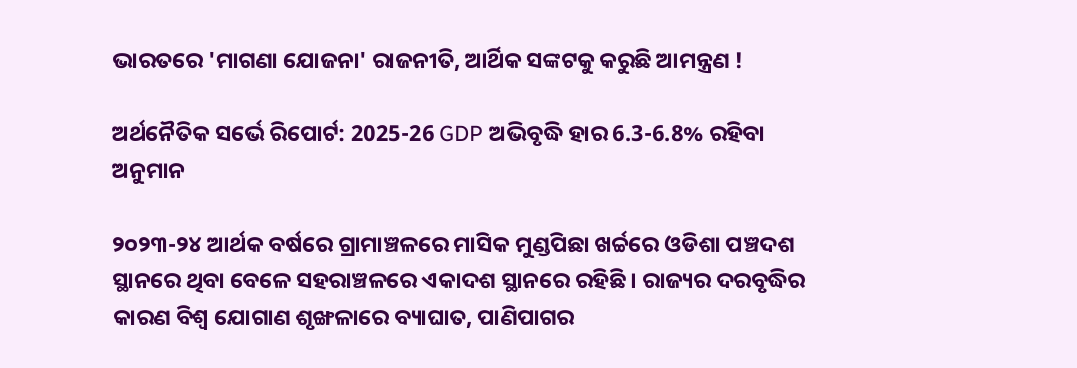ଭାରତରେ 'ମାଗଣା ଯୋଜନା' ରାଜନୀତି, ଆର୍ଥିକ ସଙ୍କଟକୁ କରୁଛି ଆମନ୍ତ୍ରଣ !

ଅର୍ଥନୈତିକ ସର୍ଭେ ରିପୋର୍ଟ: 2025-26 GDP ଅଭିବୃଦ୍ଧି ହାର 6.3-6.8% ରହିବା ଅନୁମାନ

୨୦୨୩-୨୪ ଆର୍ଥକ ବର୍ଷରେ ଗ୍ରାମାଞ୍ଚଳରେ ମାସିକ ମୁଣ୍ଡପିଛା ଖର୍ଚ୍ଚରେ ଓଡିଶା ପଞ୍ଚଦଶ ସ୍ଥାନରେ ଥିବା ବେଳେ ସହରାଞ୍ଚଳରେ ଏକାଦଶ ସ୍ଥାନରେ ରହିଛି । ରାଜ୍ୟର ଦରବୃଦ୍ଧିର କାରଣ ବିଶ୍ବ ଯୋଗାଣ ଶୃଙ୍ଖଳାରେ ବ୍ୟାଘାତ, ପାଣିପାଗର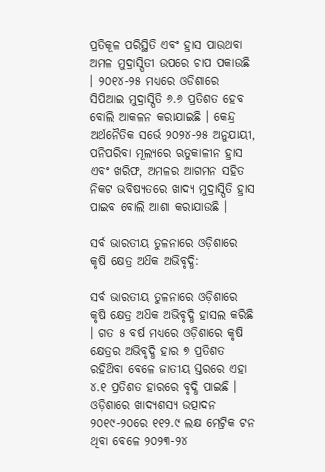ପ୍ରତିକୂଳ ପରିସ୍ଥିତି ଏବଂ ହ୍ରାସ ପାଉଥବା ଅମଳ ମୁଦ୍ରାସ୍ପିତୀ ଉପରେ ଚାପ ପକାଉଛି । ୨୦୧୪-୨୫ ମଧ୍ୟରେ ଓଡିଶାରେ ସିପିଆଇ ମୁଦ୍ରାସ୍ପିତି ୬.୬ ପ୍ରତିଶତ ହେବ ବୋଲି ଆକଳନ କରାଯାଇଛି । କେନ୍ଦ୍ର ଅର୍ଥନୈତିକ ସର୍ଭେ ୨୦୨୪-୨୫ ଅନୁଯାୟୀ, ପନିପରିବା ମୂଲ୍ୟରେ ଋତୁକାଳୀନ ହ୍ରାସ ଏବଂ ଖରିଫ, ଅମଳର ଆଗମନ ସହିତ ନିକଟ ଭବିଷ୍ୟତରେ ଖାଦ୍ୟ ମୁଦ୍ରାସ୍ପିତି ହ୍ରାସ ପାଇବ ବୋଲି ଆଶା କରାଯାଉଛି ।

ସର୍ବ ଭାରତୀୟ ତୁଳନାରେ ଓଡ଼ିଶାରେ କୃଷି କ୍ଷେତ୍ର ଅଧ‌ିକ ଅଭିବୃଦ୍ଧି:

ସର୍ବ ଭାରତୀୟ ତୁଳନାରେ ଓଡ଼ିଶାରେ କୃଷି କ୍ଷେତ୍ର ଅଧ‌ିକ ଅଭିବୃଦ୍ଧି ହାସଲ କରିଛି । ଗତ ୫ ବର୍ଷ ମଧ୍ୟରେ ଓଡ଼ିଶାରେ କୃଷି କ୍ଷେତ୍ରର ଅଭିବୃଦ୍ଧି ହାର ୭ ପ୍ରତିଶତ ରହିଥ‌ିବା ବେଳେ ଜାତୀୟ ସ୍ତରରେ ଏହା ୪.୧ ପ୍ରତିଶତ ହାରରେ ବୃଦ୍ଧି ପାଇଛି । ଓଡ଼ିଶାରେ ଖାଦ୍ୟଶସ୍ୟ ଉତ୍ପାଦନ ୨୦୧୯-୨୦ରେ ୧୧୨.୯ ଲକ୍ଷ ମେଟ୍ରିକ ଟନ ଥିବା ବେଳେ ୨୦୨୩-୨୪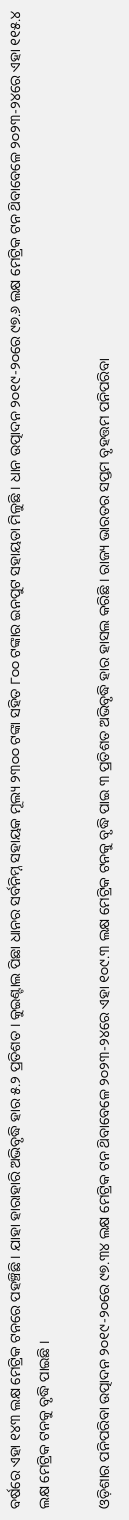ବର୍ଷରେ ଏହା ୧୪୩ ଲକ୍ଷ ମେଟ୍ରିକ ଟନରେ ପହଞ୍ଚିଛି । ଯାହା ହାରାହାରି ଅଭିବୃଦ୍ଧି ହାର ୫.୨ ପ୍ରତିଶତ । କୁଇଣ୍ଟାଲ ପିଛା ଧାନର ସର୍ବନିମ୍ନ ସହାୟକ ମୂଲ୍ୟ ୨୩୦୦ ଟଙ୍କା ସହିତ ୮୦୦ ଟଙ୍କାର ଇନପୁଟ ସହାୟତା ମିଳୁଛି । ଧାନ ଉତ୍ପାଦନ ୨୦୧୯-୨୦ରେ ୯୭.୬ ଲକ୍ଷ ମେଟ୍ରିକ ଟନ ଥ‌ିବାବେଳେ ୨୦୨୩-୨୪ରେ ଏହା ୧୧୫.୪ ଲକ୍ଷ ମେଟ୍ରିକ ଟନକୁ ବୃଦ୍ଧି ପାଇଛି ।

ଓଡ଼ିଶାର ପନିପରିବା ଉତ୍ପାଦନ ୨୦୧୯-୨୦ରେ ୯୭.୩୪ ଲକ୍ଷ ମେଟ୍ରିକ ଟନ ଥ‌ିବାବେଳେ ୨୦୨୩-୨୪ରେ ଏହା ୧୦୯.୩ ଲକ୍ଷ ମେଟ୍ରିକ ଟନକୁ ବୃଦ୍ଧି ପାଇ ୩ ପ୍ରତିଶତ ଅଭିବୃଦ୍ଧି ହାର ହାସଲ କରିଛି । ରାଜ୍ୟ ଭାରତର ସପ୍ତମ ବୃହତ୍ତମ ପନିପରିବା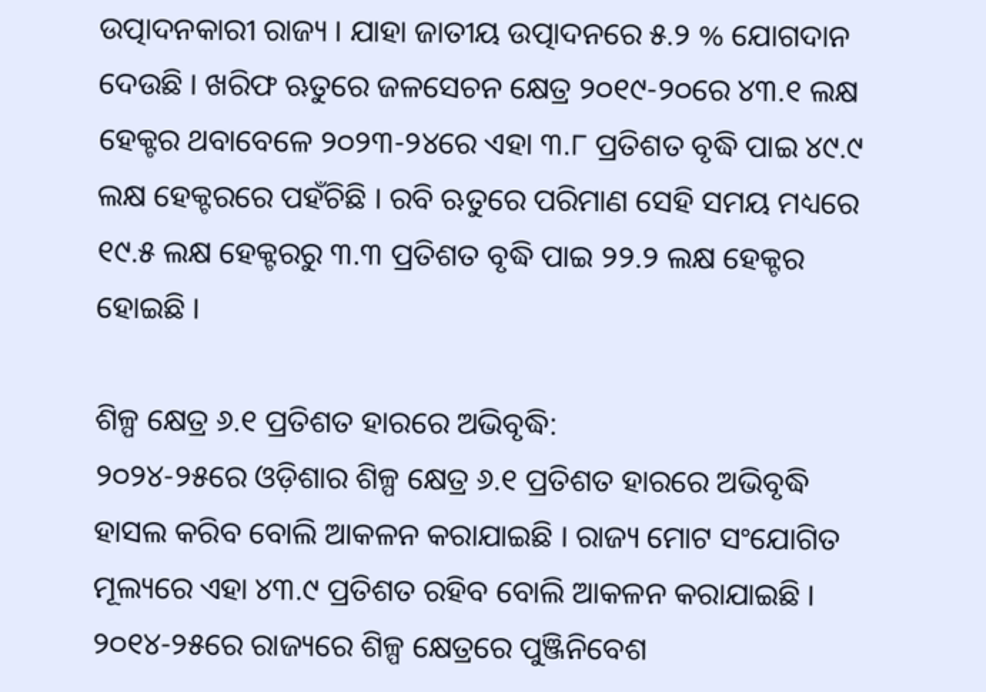ଉତ୍ପାଦନକାରୀ ରାଜ୍ୟ । ଯାହା ଜାତୀୟ ଉତ୍ପାଦନରେ ୫.୨ % ଯୋଗଦାନ ଦେଉଛି । ଖରିଫ ଋତୁରେ ଜଳସେଚନ କ୍ଷେତ୍ର ୨୦୧୯-୨୦ରେ ୪୩.୧ ଲକ୍ଷ ହେକ୍ଟର ଥବାବେଳେ ୨୦୨୩-୨୪ରେ ଏହା ୩.୮ ପ୍ରତିଶତ ବୃଦ୍ଧି ପାଇ ୪୯.୯ ଲକ୍ଷ ହେକ୍ଟରରେ ପହଁଚିଛି । ରବି ଋତୁରେ ପରିମାଣ ସେହି ସମୟ ମଧ୍ୟରେ ୧୯.୫ ଲକ୍ଷ ହେକ୍ଟରରୁ ୩.୩ ପ୍ରତିଶତ ବୃଦ୍ଧି ପାଇ ୨୨.୨ ଲକ୍ଷ ହେକ୍ଟର ହୋଇଛି ।

ଶିଳ୍ପ କ୍ଷେତ୍ର ୬.୧ ପ୍ରତିଶତ ହାରରେ ଅଭିବୃଦ୍ଧି:
୨୦୨୪-୨୫ରେ ଓଡ଼ିଶାର ଶିଳ୍ପ କ୍ଷେତ୍ର ୬.୧ ପ୍ରତିଶତ ହାରରେ ଅଭିବୃଦ୍ଧି ହାସଲ କରିବ ବୋଲି ଆକଳନ କରାଯାଇଛି । ରାଜ୍ୟ ମୋଟ ସଂଯୋଗିତ ମୂଲ୍ୟରେ ଏହା ୪୩.୯ ପ୍ରତିଶତ ରହିବ ବୋଲି ଆକଳନ କରାଯାଇଛି । ୨୦୧୪-୨୫ରେ ରାଜ୍ୟରେ ଶିଳ୍ପ କ୍ଷେତ୍ରରେ ପୁଞ୍ଜିନିବେଶ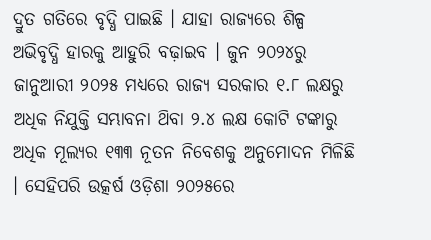ଦ୍ରୁତ ଗତିରେ ବୃଦ୍ଧି ପାଇଛି । ଯାହା ରାଜ୍ୟରେ ଶିଳ୍ପ ଅଭିବୃଦ୍ଧି ହାରକୁ ଆହୁରି ବଢ଼ାଇବ । ଜୁନ ୨୦୨୪ରୁ ଜାନୁଆରୀ ୨୦୨୫ ମଧ୍ଯରେ ରାଜ୍ୟ ସରକାର ୧.୮ ଲକ୍ଷରୁ ଅଧିକ ନିଯୁକ୍ତି ସମ୍ଭାବନା ଥ‌ିବା ୨.୪ ଲକ୍ଷ କୋଟି ଟଙ୍କାରୁ ଅଧିକ ମୂଲ୍ୟର ୧୩୩ ନୂତନ ନିବେଶକୁ ଅନୁମୋଦନ ମିଳିଛି । ସେହିପରି ଉତ୍କର୍ଷ ଓଡ଼ିଶା ୨୦୨୫ରେ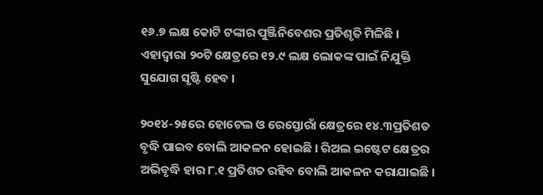୧୬.୭ ଲକ୍ଷ କୋଟି ଟଙ୍କାର ପୁଞ୍ଜିନିବେଶର ପ୍ରତିଶୃତି ମିଳିଛି । ଏହାଦ୍ବାରା ୨୦ଟି କ୍ଷେତ୍ରରେ ୧୨.୯ ଲକ୍ଷ ଲୋକଙ୍କ ପାଇଁ ନିଯୁକ୍ତି ସୁଯୋଗ ସୃଷ୍ଟି ହେବ ।

୨୦୧୪-୨୫ରେ ହୋଟେଲ ଓ ରେସ୍ତୋରାଁ କ୍ଷେତ୍ରରେ ୧୪.୩ପ୍ରତିଶତ ବୃଦ୍ଧି ପାଇବ ବୋଲି ଆକଳନ ହୋଇଛି । ରିଅଲ ଇଷ୍ଟେଟ କ୍ଷେତ୍ରର ଅଭିବୃଦ୍ଧି ହାର ୮.୧ ପ୍ରତିଶତ ରହିବ ବୋଲି ଆକଳନ କରାଯାଇଛି ।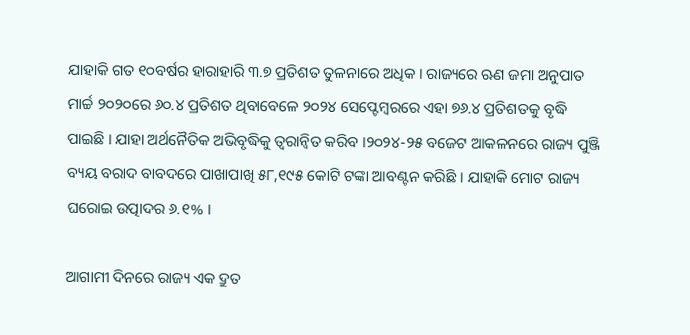ଯାହାକି ଗତ ୧୦ବର୍ଷର ହାରାହାରି ୩.୭ ପ୍ରତିଶତ ତୁଳନାରେ ଅଧିକ । ରାଜ୍ୟରେ ଋଣ ଜମା ଅନୁପାତ ମାର୍ଚ୍ଚ ୨୦୨୦ରେ ୬୦.୪ ପ୍ରତିଶତ ଥିବାବେଳେ ୨୦୨୪ ସେପ୍ଟେମ୍ବରରେ ଏହା ୭୬.୪ ପ୍ରତିଶତକୁ ବୃଦ୍ଧି ପାଇଛି । ଯାହା ଅର୍ଥନୈତିକ ଅଭିବୃଦ୍ଧିକୁ ତ୍ବରାନ୍ବିତ କରିବ ।୨୦୨୪-୨୫ ବଜେଟ ଆକଳନରେ ରାଜ୍ୟ ପୁଞ୍ଜି ବ୍ୟୟ ବରାଦ ବାବଦରେ ପାଖାପାଖି ୫୮,୧୯୫ କୋଟି ଟଙ୍କା ଆବଣ୍ଟନ କରିଛି । ଯାହାକି ମୋଟ ରାଜ୍ୟ ଘରୋଇ ଉତ୍ପାଦର ୬.୧% ।

ଆଗାମୀ ଦିନରେ ରାଜ୍ୟ ଏକ ଦ୍ରୁତ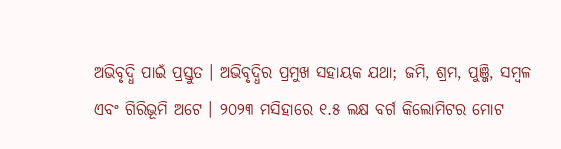ଅଭିବୃଦ୍ଧି ପାଇଁ ପ୍ରସ୍ତୁତ । ଅଭିବୃଦ୍ଧିର ପ୍ରମୁଖ ସହାୟକ ଯଥା; ଜମି, ଶ୍ରମ, ପୁଞ୍ଜି, ସମ୍ବଳ ଏବଂ ଗିରିଭୂମି ଅଟେ । ୨୦୨୩ ମସିହାରେ ୧.୫ ଲକ୍ଷ ବର୍ଗ କିଲୋମିଟର ମୋଟ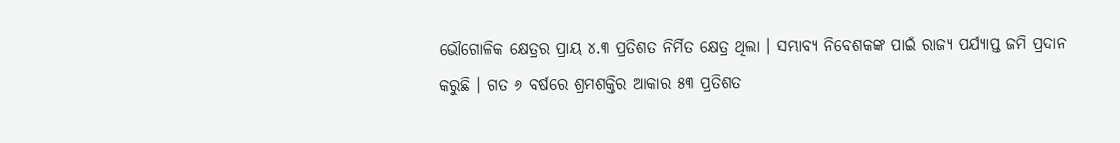ଭୌଗୋଳିକ କ୍ଷେତ୍ରର ପ୍ରାୟ ୪.୩ ପ୍ରତିଶତ ନିର୍ମିତ କ୍ଷେତ୍ର ଥିଲା । ସମ୍ଭାବ୍ୟ ନିବେଶକଙ୍କ ପାଇଁ ରାଜ୍ୟ ପର୍ଯ୍ୟାପ୍ତ ଜମି ପ୍ରଦାନ କରୁଛି । ଗତ ୬ ବର୍ଷରେ ଶ୍ରମଶକ୍ତିର ଆକାର ୫୩ ପ୍ରତିଶତ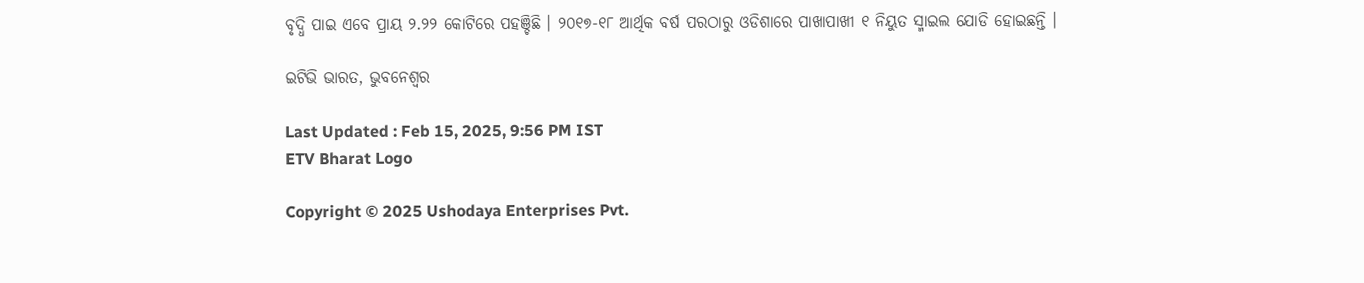ବୃଦ୍ଧି ପାଇ ଏବେ ପ୍ରାୟ ୨.୨୨ କୋଟିରେ ପହଞ୍ଚିଛି । ୨୦୧୭-୧୮ ଆର୍ଥିକ ବର୍ଷ ପରଠାରୁ ଓଡିଶାରେ ପାଖାପାଖୀ ୧ ନିୟୁତ ସ୍ମାଇଲ ଯୋଡି ହୋଇଛନ୍ତି ।

ଇଟିଭି ଭାରତ, ଭୁବନେଶ୍ୱର

Last Updated : Feb 15, 2025, 9:56 PM IST
ETV Bharat Logo

Copyright © 2025 Ushodaya Enterprises Pvt.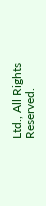Ltd., All Rights Reserved.